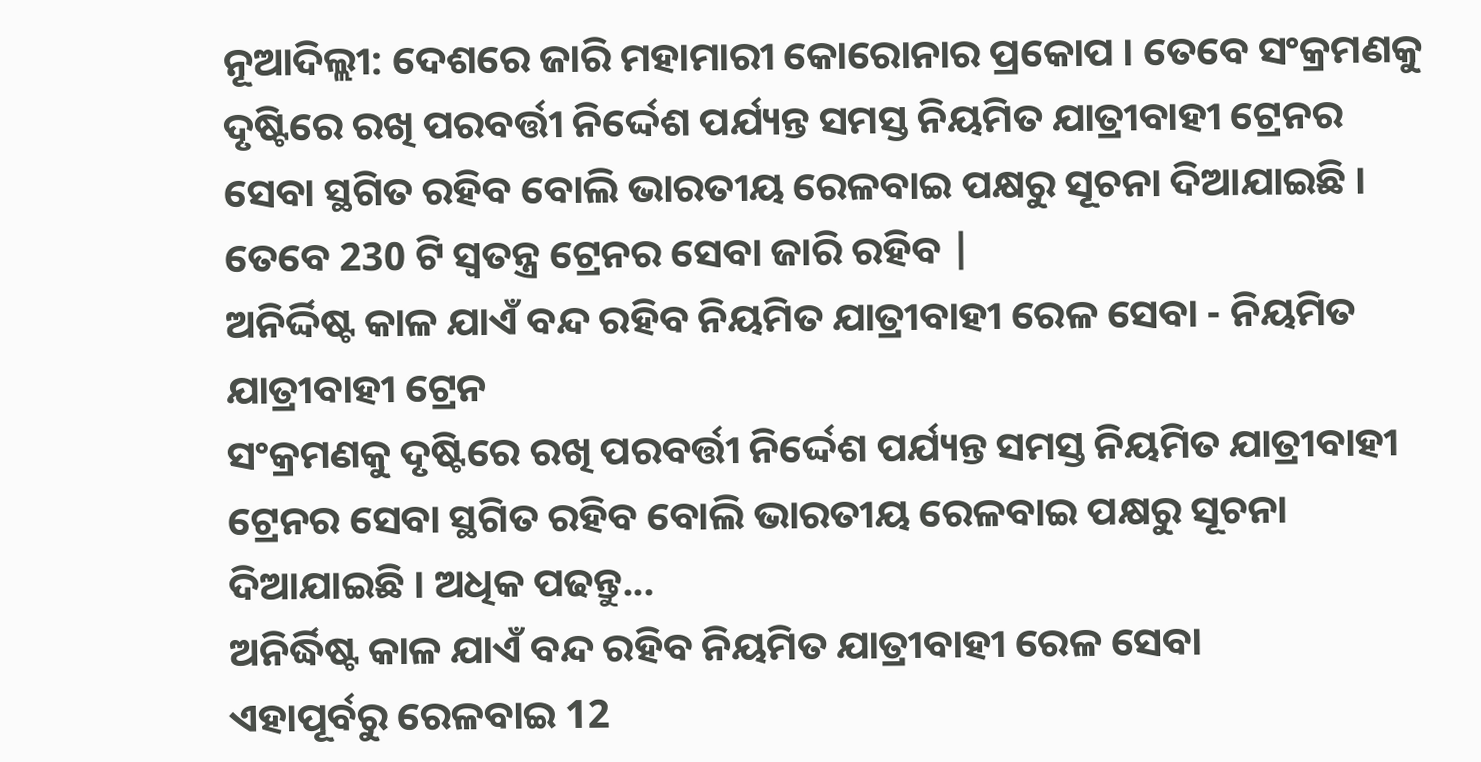ନୂଆଦିଲ୍ଲୀ: ଦେଶରେ ଜାରି ମହାମାରୀ କୋରୋନାର ପ୍ରକୋପ । ତେବେ ସଂକ୍ରମଣକୁ ଦୃଷ୍ଟିରେ ରଖି ପରବର୍ତ୍ତୀ ନିର୍ଦ୍ଦେଶ ପର୍ଯ୍ୟନ୍ତ ସମସ୍ତ ନିୟମିତ ଯାତ୍ରୀବାହୀ ଟ୍ରେନର ସେବା ସ୍ଥଗିତ ରହିବ ବୋଲି ଭାରତୀୟ ରେଳବାଇ ପକ୍ଷରୁ ସୂଚନା ଦିଆଯାଇଛି । ତେବେ 230 ଟି ସ୍ବତନ୍ତ୍ର ଟ୍ରେନର ସେବା ଜାରି ରହିବ |
ଅନିର୍ଦ୍ଦିଷ୍ଟ କାଳ ଯାଏଁ ବନ୍ଦ ରହିବ ନିୟମିତ ଯାତ୍ରୀବାହୀ ରେଳ ସେବା - ନିୟମିତ ଯାତ୍ରୀବାହୀ ଟ୍ରେନ
ସଂକ୍ରମଣକୁ ଦୃଷ୍ଟିରେ ରଖି ପରବର୍ତ୍ତୀ ନିର୍ଦ୍ଦେଶ ପର୍ଯ୍ୟନ୍ତ ସମସ୍ତ ନିୟମିତ ଯାତ୍ରୀବାହୀ ଟ୍ରେନର ସେବା ସ୍ଥଗିତ ରହିବ ବୋଲି ଭାରତୀୟ ରେଳବାଇ ପକ୍ଷରୁ ସୂଚନା ଦିଆଯାଇଛି । ଅଧିକ ପଢନ୍ତୁ...
ଅନିର୍ଦ୍ଧିଷ୍ଟ କାଳ ଯାଏଁ ବନ୍ଦ ରହିବ ନିୟମିତ ଯାତ୍ରୀବାହୀ ରେଳ ସେବା
ଏହାପୂର୍ବରୁ ରେଳବାଇ 12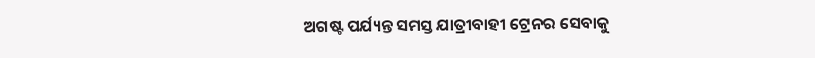ଅଗଷ୍ଟ ପର୍ଯ୍ୟନ୍ତ ସମସ୍ତ ଯାତ୍ରୀବାହୀ ଟ୍ରେନର ସେବାକୁ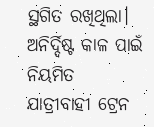ସ୍ଥଗିତ ରଖିଥିଲା। ଅନିର୍ଦ୍ଦିଷ୍ଟ କାଳ ପାଇଁ ନିୟମିତ ଯାତ୍ରୀବାହୀ ଟ୍ରେନ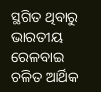ସ୍ଥଗିତ ଥିବାରୁ ଭାରତୀୟ ରେଳବାଇ ଚଳିତ ଆର୍ଥିକ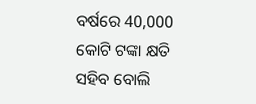ବର୍ଷରେ 40,000 କୋଟି ଟଙ୍କା କ୍ଷତି ସହିବ ବୋଲି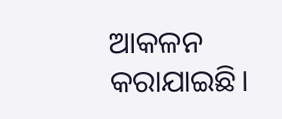ଆକଳନ କରାଯାଇଛି।